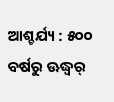ଆଶ୍ଚର୍ଯ୍ୟ : ୫୦୦ ବର୍ଷରୁ ଊଦ୍ଧ୍ୱର୍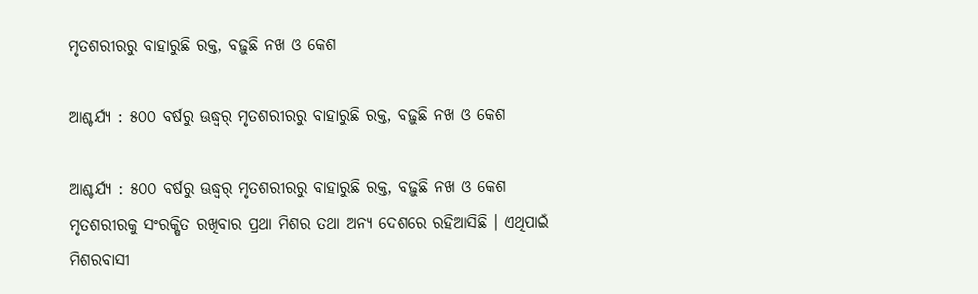ମୃତଶରୀରରୁ ବାହାରୁଛି ରକ୍ତ, ବଢ଼ୁଛି ନଖ ଓ କେଶ

ଆଶ୍ଚର୍ଯ୍ୟ : ୫୦୦ ବର୍ଷରୁ ଊଦ୍ଧ୍ୱର୍ ମୃତଶରୀରରୁ ବାହାରୁଛି ରକ୍ତ, ବଢ଼ୁଛି ନଖ ଓ କେଶ

ଆଶ୍ଚର୍ଯ୍ୟ : ୫୦୦ ବର୍ଷରୁ ଊଦ୍ଧ୍ୱର୍ ମୃତଶରୀରରୁ ବାହାରୁଛି ରକ୍ତ, ବଢ଼ୁଛି ନଖ ଓ କେଶ
ମୃତଶରୀରକୁ ସଂରକ୍ଷିତ ରଖିବାର ପ୍ରଥା ମିଶର ତଥା ଅନ୍ୟ ଦେଶରେ ରହିଆସିଛି । ଏଥିପାଇଁ ମିଶରବାସୀ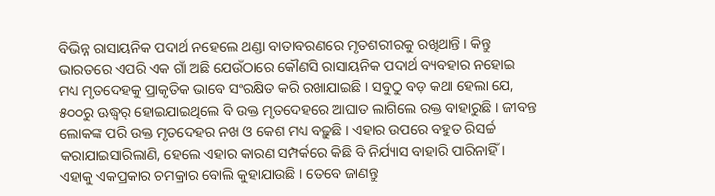ବିଭିନ୍ନ ରାସାୟନିକ ପଦାର୍ଥ ନହେଲେ ଥଣ୍ଡା ବାତାବରଣରେ ମୃତଶରୀରକୁ ରଖିଥାନ୍ତି । କିନ୍ତୁ ଭାରତରେ ଏପରି ଏକ ଗାଁ ଅଛି ଯେଉଁଠାରେ କୌଣସି ରାସାୟନିକ ପଦାର୍ଥ ବ୍ୟବହାର ନହୋଇ ମଧ୍ୟ ମୃତଦେହକୁ ପ୍ରାକୃତିକ ଭାବେ ସଂରକ୍ଷିତ କରି ରଖାଯାଇଛି । ସବୁଠୁ ବଡ଼ କଥା ହେଲା ଯେ, ୫୦୦ରୁ ଊଦ୍ଧ୍ୱର୍ ହୋଇଯାଇଥିଲେ ବି ଉକ୍ତ ମୃତଦେହରେ ଆଘାତ ଲାଗିଲେ ରକ୍ତ ବାହାରୁଛି । ଜୀବନ୍ତ ଲୋକଙ୍କ ପରି ଉକ୍ତ ମୃତଦେହର ନଖ ଓ କେଶ ମଧ୍ୟ ବଢ଼ୁଛି । ଏହାର ଉପରେ ବହୁତ ରିସର୍ଚ୍ଚ କରାଯାଇସାରିଲାଣି, ହେଲେ ଏହାର କାରଣ ସମ୍ପର୍କରେ କିଛି ବି ନିର୍ଯ୍ୟାସ ବାହାରି ପାରିନାହିଁ । ଏହାକୁ ଏକପ୍ରକାର ଚମକ୍ରାର ବୋଲି କୁହାଯାଉଛି । ତେବେ ଜାଣନ୍ତୁ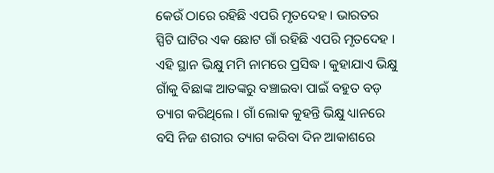କେଉଁ ଠାରେ ରହିଛି ଏପରି ମୃତଦେହ । ଭାରତର ସ୍ପିଟି ଘାଟିର ଏକ ଛୋଟ ଗାଁ ରହିଛି ଏପରି ମୃତଦେହ । ଏହି ସ୍ଥାନ ଭିକ୍ଷୁ ମମି ନାମରେ ପ୍ରସିଦ୍ଧ । କୁହାଯାଏ ଭିକ୍ଷୁ ଗାଁକୁ ବିଛାଙ୍କ ଆତଙ୍କରୁ ବଞ୍ଚାଇବା ପାଇଁ ବହୁତ ବଡ଼ ତ୍ୟାଗ କରିଥିଲେ । ଗାଁ ଲୋକ କୁହନ୍ତି ଭିକ୍ଷୁ ଧ୍ୟାନରେ ବସି ନିଜ ଶରୀର ତ୍ୟାଗ କରିବା ଦିନ ଆକାଶରେ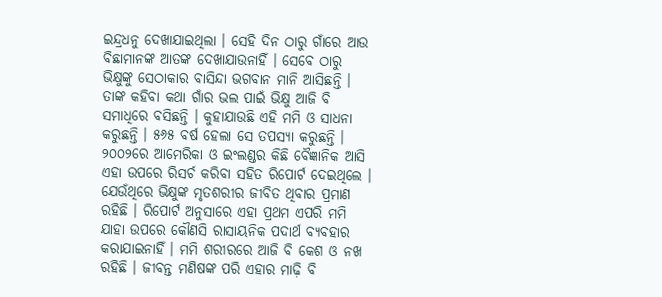ଇନ୍ଦ୍ରଧନୁ ଦେଖାଯାଇଥିଲା । ସେହି ଦିନ ଠାରୁ ଗାଁରେ ଆଉ ବିଛାମାନଙ୍କ ଆତଙ୍କ ଦେଖାଯାଉନାହିଁ । ସେବେ ଠାରୁ ଭିକ୍ଷୁଙ୍କୁ ସେଠାକାର ବାସିନ୍ଦା ଭଗବାନ ମାନି ଆସିଛନ୍ତି । ତାଙ୍କ କହିବା କଥା ଗାଁର ଭଲ ପାଇଁ ଭିକ୍ଷୁ ଆଜି ବି ସମାଧିରେ ବସିଛନ୍ତି । କୁହାଯାଉଛି ଏହି ମମି ଓ ସାଧନା କରୁଛନ୍ତି । ୫୬୫ ବର୍ଷ ହେଲା ସେ ତପସ୍ୟା କରୁଛନ୍ତି । ୨୦୦୨ରେ ଆମେରିକା ଓ ଇଂଲଣ୍ଡର କିଛି ବୈଜ୍ଞାନିକ ଆସି ଏହା ଉପରେ ରିସର୍ଚ କରିବା ସହିତ ରିପୋର୍ଟ ଦେଇଥିଲେ । ଯେଉଁଥିରେ ଭିକ୍ଷୁଙ୍କ ମୃତଶରୀର ଜୀବିତ ଥିବାର ପ୍ରମାଣ ରହିଛି । ରିପୋର୍ଟ ଅନୁସାରେ ଏହା ପ୍ରଥମ ଏପରି ମମି ଯାହା ଉପରେ କୌଣସି ରାସାୟନିକ ପଦାର୍ଥ ବ୍ୟବହାର କରାଯାଇନାହିଁ । ମମି ଶରୀରରେ ଆଜି ବି କେଶ ଓ ନଖ ରହିଛି । ଜୀବନ୍ତ ମଣିଷଙ୍କ ପରି ଏହାର ମାଢ଼ି ବି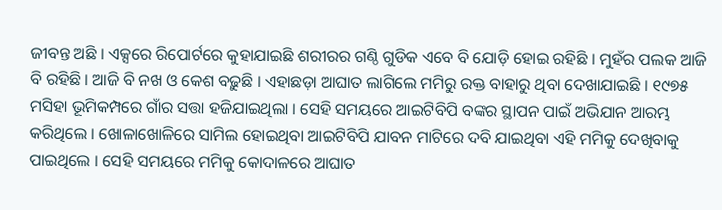ଜୀବନ୍ତ ଅଛି । ଏକ୍ସରେ ରିପୋର୍ଟରେ କୁହାଯାଇଛି ଶରୀରର ଗଣ୍ଠି ଗୁଡିକ ଏବେ ବି ଯୋଡ଼ି ହୋଇ ରହିଛି । ମୁହଁର ପଲକ ଆଜି ବି ରହିଛି । ଆଜି ବି ନଖ ଓ କେଶ ବଢ଼ୁଛି । ଏହାଛଡ଼ା ଆଘାତ ଲାଗିଲେ ମମିରୁ ରକ୍ତ ବାହାରୁ ଥିବା ଦେଖାଯାଇଛି । ୧୯୭୫ ମସିହା ଭୂମିକମ୍ପରେ ଗାଁର ସତ୍ତା ହଜିଯାଇଥିଲା । ସେହି ସମୟରେ ଆଇଟିବିପି ବଙ୍କର ସ୍ଥାପନ ପାଇଁ ଅଭିଯାନ ଆରମ୍ଭ କରିଥିଲେ । ଖୋଳାଖୋଳିରେ ସାମିଲ ହୋଇଥିବା ଆଇଟିବିପି ଯାବନ ମାଟିରେ ଦବି ଯାଇଥିବା ଏହି ମମିକୁ ଦେଖିବାକୁ ପାଇଥିଲେ । ସେହି ସମୟରେ ମମିକୁ କୋଦାଳରେ ଆଘାତ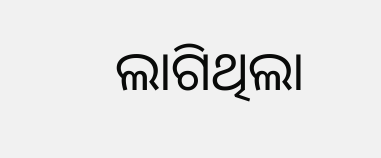ଲାଗିଥିଲା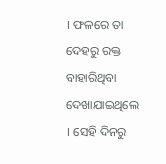। ଫଳରେ ତା ଦେହରୁ ରକ୍ତ ବାହାରିଥିବା ଦେଖାଯାଇଥିଲେ । ସେହି ଦିନରୁ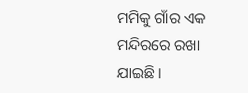ମମିକୁ ଗାଁର ଏକ ମନ୍ଦିରରେ ରଖା ଯାଇଛି ।